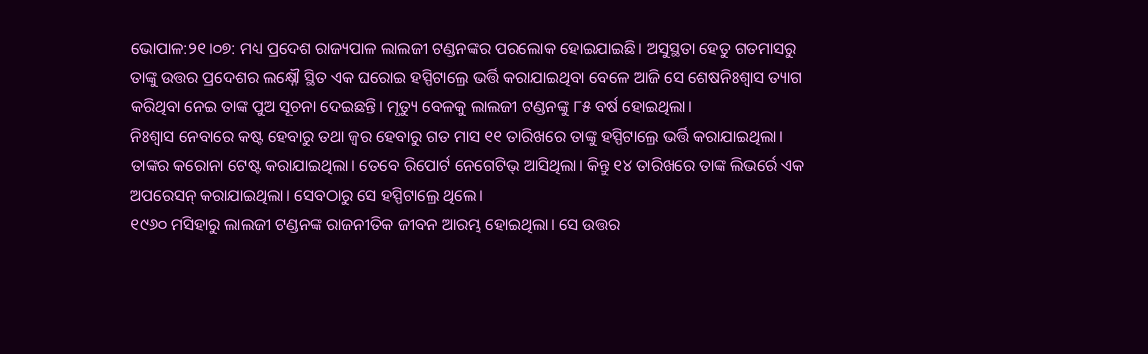ଭୋପାଳ:୨୧।୦୭: ମଧ୍ୟ ପ୍ରଦେଶ ରାଜ୍ୟପାଳ ଲାଲଜୀ ଟଣ୍ଡନଙ୍କର ପରଲୋକ ହୋଇଯାଇଛି। ଅସୁସ୍ଥତା ହେତୁ ଗତମାସରୁ ତାଙ୍କୁ ଉତ୍ତର ପ୍ରଦେଶର ଲକ୍ଷ୍ନୌ ସ୍ଥିତ ଏକ ଘରୋଇ ହସ୍ପିଟାଲ୍ରେ ଭର୍ତ୍ତି କରାଯାଇଥିବା ବେଳେ ଆଜି ସେ ଶେଷନିଃଶ୍ୱାସ ତ୍ୟାଗ କରିଥିବା ନେଇ ତାଙ୍କ ପୁଅ ସୂଚନା ଦେଇଛନ୍ତି। ମୃତ୍ୟୁ ବେଳକୁ ଲାଲଜୀ ଟଣ୍ଡନଙ୍କୁ ୮୫ ବର୍ଷ ହୋଇଥିଲା।
ନିଃଶ୍ୱାସ ନେବାରେ କଷ୍ଟ ହେବାରୁ ତଥା ଜ୍ୱର ହେବାରୁ ଗତ ମାସ ୧୧ ତାରିଖରେ ତାଙ୍କୁ ହସ୍ପିଟାଲ୍ରେ ଭର୍ତ୍ତି କରାଯାଇଥିଲା। ତାଙ୍କର କରୋନା ଟେଷ୍ଟ କରାଯାଇଥିଲା। ତେବେ ରିପୋର୍ଟ ନେଗେଟିଭ୍ ଆସିଥିଲା। କିନ୍ତୁ ୧୪ ତାରିଖରେ ତାଙ୍କ ଲିଭର୍ରେ ଏକ ଅପରେସନ୍ କରାଯାଇଥିଲା। ସେବଠାରୁ ସେ ହସ୍ପିଟାଲ୍ରେ ଥିଲେ।
୧୯୬୦ ମସିହାରୁ ଲାଲଜୀ ଟଣ୍ଡନଙ୍କ ରାଜନୀତିକ ଜୀବନ ଆରମ୍ଭ ହୋଇଥିଲା। ସେ ଉତ୍ତର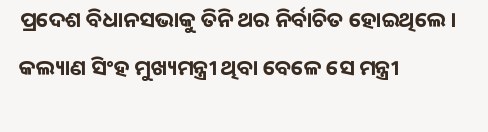ପ୍ରଦେଶ ବିଧାନସଭାକୁ ତିନି ଥର ନିର୍ବାଚିତ ହୋଇଥିଲେ। କଲ୍ୟାଣ ସିଂହ ମୁଖ୍ୟମନ୍ତ୍ରୀ ଥିବା ବେଳେ ସେ ମନ୍ତ୍ରୀ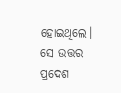ହୋଇଥିଲେ। ସେ ଉତ୍ତର ପ୍ରଦେଶ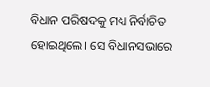ବିଧାନ ପରିଷଦକୁ ମଧ୍ୟ ନିର୍ବାଚିତ ହୋଇଥିଲେ। ସେ ବିଧାନସଭାରେ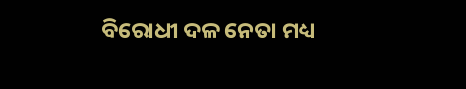ବିରୋଧୀ ଦଳ ନେତା ମଧ୍ୟ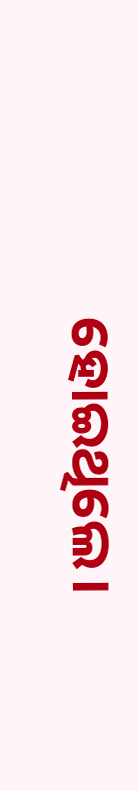ହୋଇଥିଲେ।